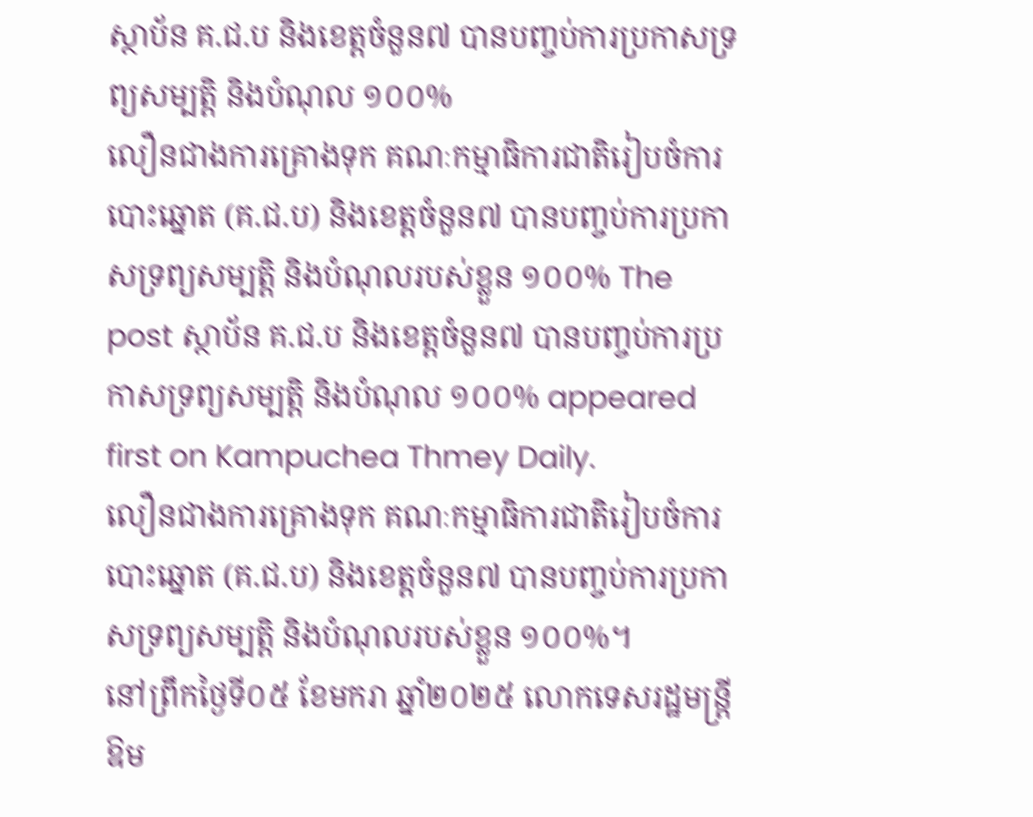ស្ថាប័ន គ.ជ.ប និងខេត្តចំនួន៧ បានបញ្ចប់ការប្រកាសទ្រព្យសម្បត្តិ និងបំណុល ១០០%
លឿនជាងការគ្រោងទុក គណៈកម្មាធិការជាតិរៀបចំការបោះឆ្នោត (គ.ជ.ប) និងខេត្តចំនួន៧ បានបញ្ចប់ការប្រកាសទ្រព្យសម្បត្តិ និងបំណុលរបស់ខ្លួន ១០០% The post ស្ថាប័ន គ.ជ.ប និងខេត្តចំនួន៧ បានបញ្ចប់ការប្រកាសទ្រព្យសម្បត្តិ និងបំណុល ១០០% appeared first on Kampuchea Thmey Daily.
លឿនជាងការគ្រោងទុក គណៈកម្មាធិការជាតិរៀបចំការបោះឆ្នោត (គ.ជ.ប) និងខេត្តចំនួន៧ បានបញ្ចប់ការប្រកាសទ្រព្យសម្បត្តិ និងបំណុលរបស់ខ្លួន ១០០%។
នៅព្រឹកថ្ងៃទី០៥ ខែមករា ឆ្នាំ២០២៥ លោកទេសរដ្ឋមន្ត្រី ឱម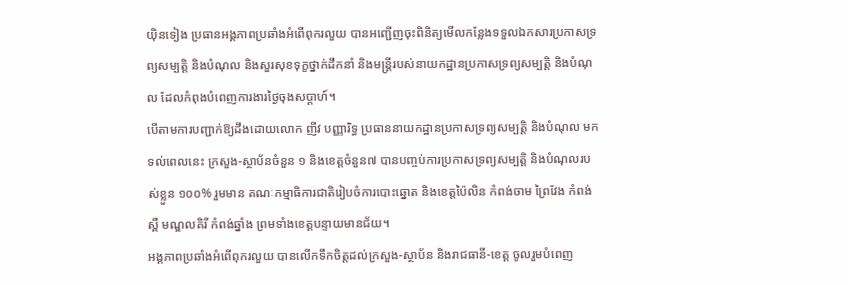យ៉ិនទៀង ប្រធានអង្គភាពប្រឆាំងអំពើពុករលួយ បានអញ្ជើញចុះពិនិត្យមើលកន្លែងទទួលឯកសារប្រកាសទ្រព្យសម្បត្តិ និងបំណុល និងសួរសុខទុក្ខថ្នាក់ដឹកនាំ និងមន្រ្តីរបស់នាយកដ្ឋានប្រកាសទ្រព្យសម្បត្តិ និងបំណុល ដែលកំពុងបំពេញការងារថ្ងៃចុងសប្តាហ៍។
បើតាមការបញ្ជាក់ឱ្យដឹងដោយលោក ញីវ បញ្ញារិទ្ធ ប្រធាននាយកដ្ឋានប្រកាសទ្រព្យសម្បត្តិ និងបំណុល មកទល់ពេលនេះ ក្រសួង-ស្ថាប័នចំនួន ១ និងខេត្តចំនួន៧ បានបញ្ចប់ការប្រកាសទ្រព្យសម្បត្តិ និងបំណុលរបស់ខ្លួន ១០០% រួមមាន គណៈកម្មាធិការជាតិរៀបចំការបោះឆ្នោត និងខេត្តប៉ៃលិន កំពង់ចាម ព្រៃវែង កំពង់ស្ពឺ មណ្ឌលគិរី កំពង់ឆ្នាំង ព្រមទាំងខេត្តបន្ទាយមានជ័យ។
អង្គភាពប្រឆាំងអំពើពុករលួយ បានលើកទឹកចិត្តដល់ក្រសួង-ស្ថាប័ន និងរាជធានី-ខេត្ត ចូលរួមបំពេញ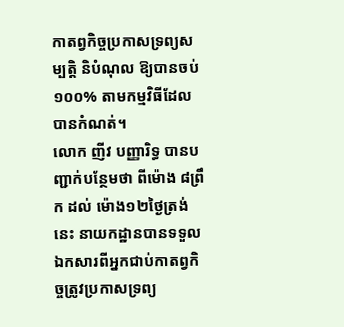កាតព្វកិច្ចប្រកាសទ្រព្យសម្បត្តិ និបំណុល ឱ្យបានចប់១០០% តាមកម្មវិធីដែលបានកំណត់។
លោក ញីវ បញ្ញារិទ្ធ បានបញ្ជាក់បន្ថែមថា ពីម៉ោង ៨ព្រឹក ដល់ ម៉ោង១២ថ្ងៃត្រង់នេះ នាយកដ្ឋានបានទទួលឯកសារពីអ្នកជាប់កាតព្វកិច្ចត្រូវប្រកាសទ្រព្យ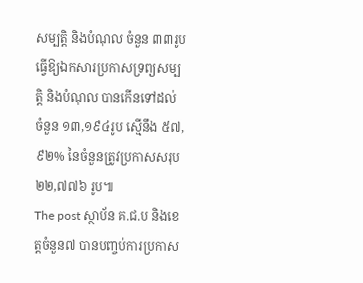សម្បត្តិ និងបំណុល ចំនួន ៣៣រូប ធ្វើឱ្យឯកសារប្រកាសទ្រព្យសម្បត្តិ និងបំណុល បានកើនទៅដល់ ចំនួន ១៣,១៩៤រូប ស្មើនឹង ៥៧,៩២% នៃចំនួនត្រូវប្រកាសសរុប ២២,៧៧៦ រូប៕
The post ស្ថាប័ន គ.ជ.ប និងខេត្តចំនួន៧ បានបញ្ចប់ការប្រកាស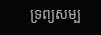ទ្រព្យសម្ប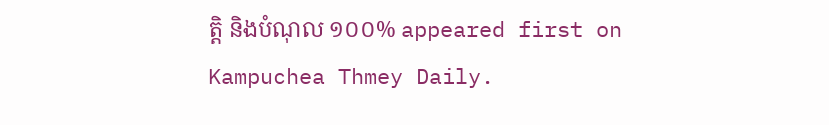ត្តិ និងបំណុល ១០០% appeared first on Kampuchea Thmey Daily.